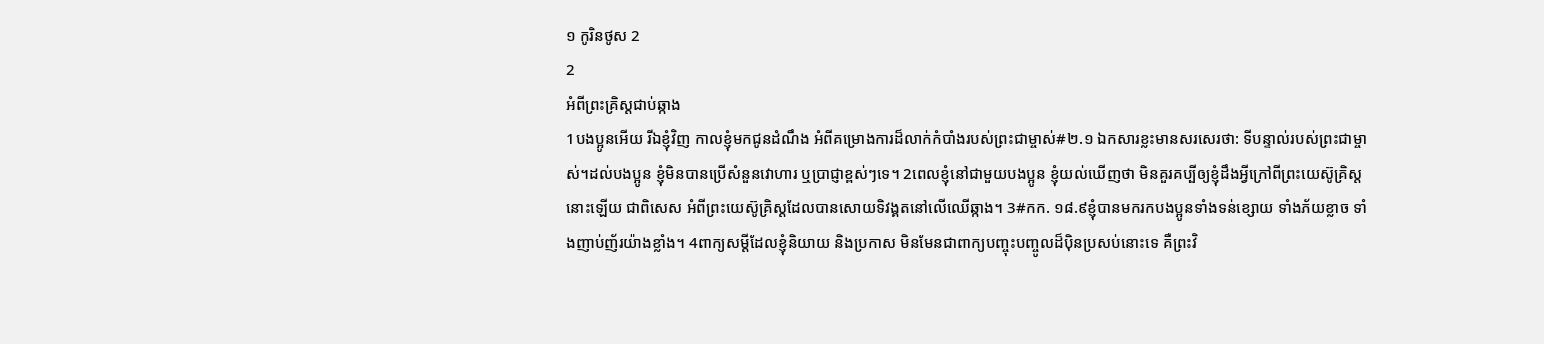១ កូរិនថូស 2
2
អំពីព្រះគ្រិស្តជាប់ឆ្កាង
1បងប្អូនអើយ រីឯខ្ញុំវិញ កាលខ្ញុំមកជូនដំណឹង អំពីគម្រោងការដ៏លាក់កំបាំងរបស់ព្រះជាម្ចាស់#២.១ ឯកសារខ្លះមានសរសេរថា: ទីបន្ទាល់របស់ព្រះជាម្ចាស់។ដល់បងប្អូន ខ្ញុំមិនបានប្រើសំនួនវោហារ ឬប្រាជ្ញាខ្ពស់ៗទេ។ 2ពេលខ្ញុំនៅជាមួយបងប្អូន ខ្ញុំយល់ឃើញថា មិនគួរគប្បីឲ្យខ្ញុំដឹងអ្វីក្រៅពីព្រះយេស៊ូគ្រិស្តនោះឡើយ ជាពិសេស អំពីព្រះយេស៊ូគ្រិស្តដែលបានសោយទិវង្គតនៅលើឈើឆ្កាង។ 3#កក. ១៨.៩ខ្ញុំបានមករកបងប្អូនទាំងទន់ខ្សោយ ទាំងភ័យខ្លាច ទាំងញាប់ញ័រយ៉ាងខ្លាំង។ 4ពាក្យសម្ដីដែលខ្ញុំនិយាយ និងប្រកាស មិនមែនជាពាក្យបញ្ចុះបញ្ចូលដ៏ប៉ិនប្រសប់នោះទេ គឺព្រះវិ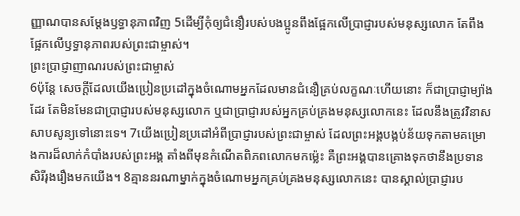ញ្ញាណបានសម្តែងឫទ្ធានុភាពវិញ 5ដើម្បីកុំឲ្យជំនឿរបស់បងប្អូនពឹងផ្អែកលើប្រាជ្ញារបស់មនុស្សលោក តែពឹងផ្អែកលើឫទ្ធានុភាពរបស់ព្រះជាម្ចាស់។
ព្រះប្រាជ្ញាញាណរបស់ព្រះជាម្ចាស់
6ប៉ុន្តែ សេចក្ដីដែលយើងប្រៀនប្រដៅក្នុងចំណោមអ្នកដែលមានជំនឿគ្រប់លក្ខណៈហើយនោះ ក៏ជាប្រាជ្ញាម្យ៉ាងដែរ តែមិនមែនជាប្រាជ្ញារបស់មនុស្សលោក ឬជាប្រាជ្ញារបស់អ្នកគ្រប់គ្រងមនុស្សលោកនេះ ដែលនឹងត្រូវវិនាសសាបសូន្យទៅនោះទេ។ 7យើងប្រៀនប្រដៅអំពីប្រាជ្ញារបស់ព្រះជាម្ចាស់ ដែលព្រះអង្គបង្កប់ន័យទុកតាមគម្រោងការដ៏លាក់កំបាំងរបស់ព្រះអង្គ តាំងពីមុនកំណើតពិភពលោកមកម៉្លេះ គឺព្រះអង្គបានគ្រោងទុកថានឹងប្រទានសិរីរុងរឿងមកយើង។ 8គ្មាននរណាម្នាក់ក្នុងចំណោមអ្នកគ្រប់គ្រងមនុស្សលោកនេះ បានស្គាល់ប្រាជ្ញារប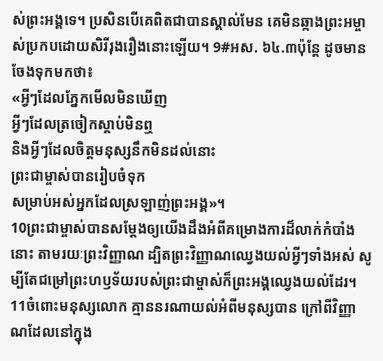ស់ព្រះអង្គទេ។ ប្រសិនបើគេពិតជាបានស្គាល់មែន គេមិនឆ្កាងព្រះអម្ចាស់ប្រកបដោយសិរីរុងរឿងនោះឡើយ។ 9#អស. ៦៤.៣ប៉ុន្តែ ដូចមានចែងទុកមកថា៖
«អ្វីៗដែលភ្នែកមើលមិនឃើញ
អ្វីៗដែលត្រចៀកស្ដាប់មិនឮ
និងអ្វីៗដែលចិត្តមនុស្សនឹកមិនដល់នោះ
ព្រះជាម្ចាស់បានរៀបចំទុក
សម្រាប់អស់អ្នកដែលស្រឡាញ់ព្រះអង្គ»។
10ព្រះជាម្ចាស់បានសម្តែងឲ្យយើងដឹងអំពីគម្រោងការដ៏លាក់កំបាំងនោះ តាមរយៈព្រះវិញ្ញាណ ដ្បិតព្រះវិញ្ញាណឈ្វេងយល់អ្វីៗទាំងអស់ សូម្បីតែជម្រៅព្រះហឫទ័យរបស់ព្រះជាម្ចាស់ក៏ព្រះអង្គឈ្វេងយល់ដែរ។ 11ចំពោះមនុស្សលោក គ្មាននរណាយល់អំពីមនុស្សបាន ក្រៅពីវិញ្ញាណដែលនៅក្នុង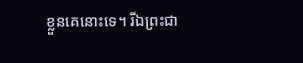ខ្លួនគេនោះទេ។ រីឯព្រះជា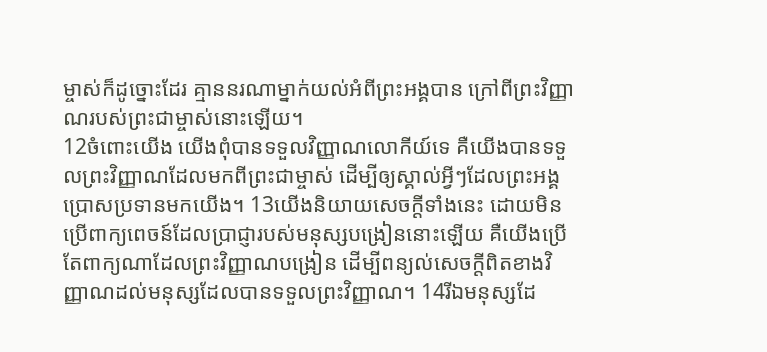ម្ចាស់ក៏ដូច្នោះដែរ គ្មាននរណាម្នាក់យល់អំពីព្រះអង្គបាន ក្រៅពីព្រះវិញ្ញាណរបស់ព្រះជាម្ចាស់នោះឡើយ។
12ចំពោះយើង យើងពុំបានទទួលវិញ្ញាណលោកីយ៍ទេ គឺយើងបានទទួលព្រះវិញ្ញាណដែលមកពីព្រះជាម្ចាស់ ដើម្បីឲ្យស្គាល់អ្វីៗដែលព្រះអង្គប្រោសប្រទានមកយើង។ 13យើងនិយាយសេចក្ដីទាំងនេះ ដោយមិនប្រើពាក្យពេចន៍ដែលប្រាជ្ញារបស់មនុស្សបង្រៀននោះឡើយ គឺយើងប្រើតែពាក្យណាដែលព្រះវិញ្ញាណបង្រៀន ដើម្បីពន្យល់សេចក្ដីពិតខាងវិញ្ញាណដល់មនុស្សដែលបានទទួលព្រះវិញ្ញាណ។ 14រីឯមនុស្សដែ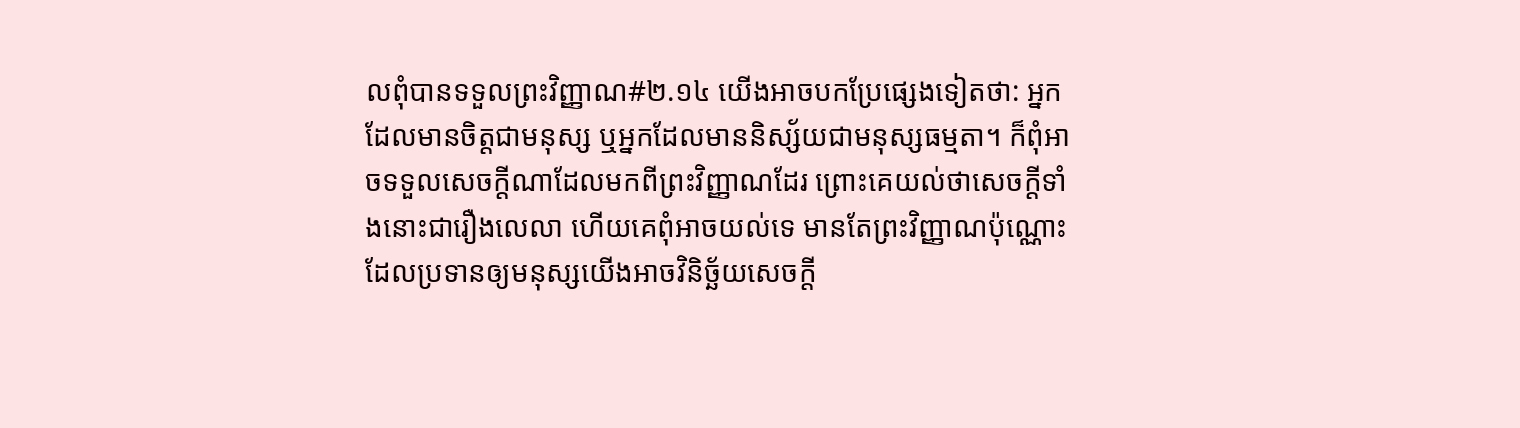លពុំបានទទួលព្រះវិញ្ញាណ#២.១៤ យើងអាចបកប្រែផ្សេងទៀតថា: អ្នកដែលមានចិត្តជាមនុស្ស ឬអ្នកដែលមាននិស្ស័យជាមនុស្សធម្មតា។ ក៏ពុំអាចទទួលសេចក្ដីណាដែលមកពីព្រះវិញ្ញាណដែរ ព្រោះគេយល់ថាសេចក្ដីទាំងនោះជារឿងលេលា ហើយគេពុំអាចយល់ទេ មានតែព្រះវិញ្ញាណប៉ុណ្ណោះ ដែលប្រទានឲ្យមនុស្សយើងអាចវិនិច្ឆ័យសេចក្ដី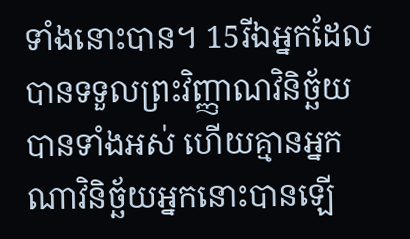ទាំងនោះបាន។ 15រីឯអ្នកដែលបានទទួលព្រះវិញ្ញាណវិនិច្ឆ័យបានទាំងអស់ ហើយគ្មានអ្នកណាវិនិច្ឆ័យអ្នកនោះបានឡើ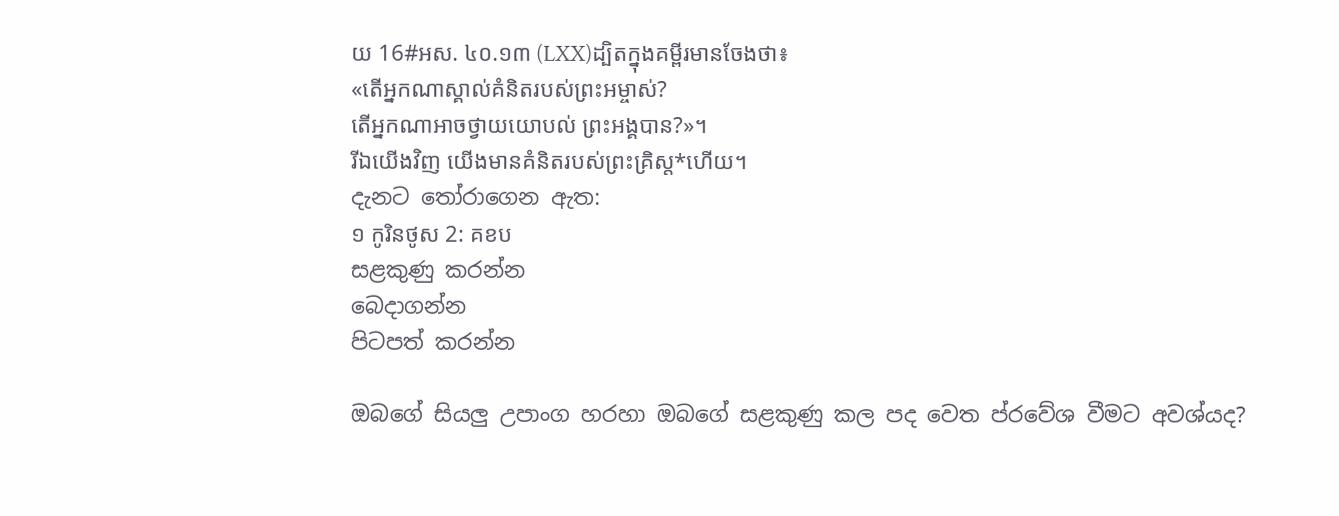យ 16#អស. ៤០.១៣ (LXX)ដ្បិតក្នុងគម្ពីរមានចែងថា៖
«តើអ្នកណាស្គាល់គំនិតរបស់ព្រះអម្ចាស់?
តើអ្នកណាអាចថ្វាយយោបល់ ព្រះអង្គបាន?»។
រីឯយើងវិញ យើងមានគំនិតរបស់ព្រះគ្រិស្ត*ហើយ។
දැනට තෝරාගෙන ඇත:
១ កូរិនថូស 2: គខប
සළකුණු කරන්න
බෙදාගන්න
පිටපත් කරන්න

ඔබගේ සියලු උපාංග හරහා ඔබගේ සළකුණු කල පද වෙත ප්රවේශ වීමට අවශ්යද?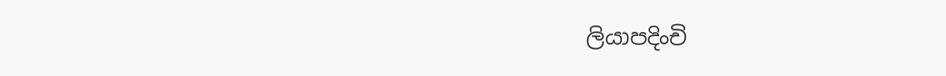ලියාපදිංචි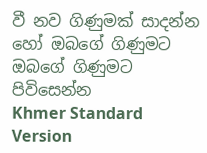වී නව ගිණුමක් සාදන්න හෝ ඔබගේ ගිණුමට ඔබගේ ගිණුමට පිවිසෙන්න
Khmer Standard Version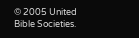© 2005 United Bible Societies.